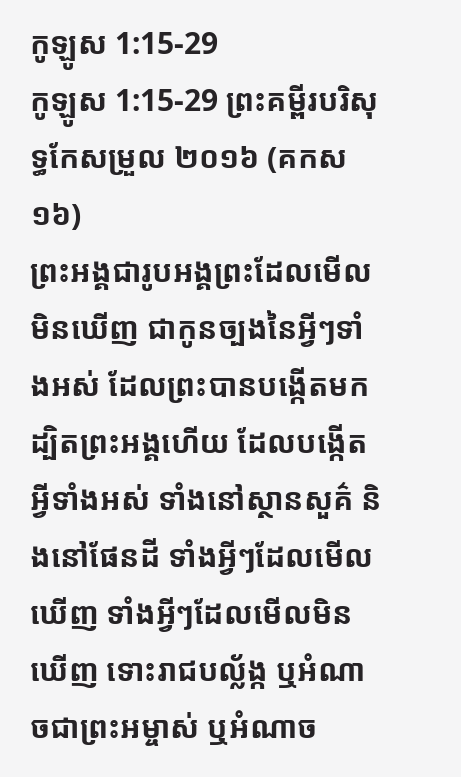កូឡូស 1:15-29
កូឡូស 1:15-29 ព្រះគម្ពីរបរិសុទ្ធកែសម្រួល ២០១៦ (គកស១៦)
ព្រះអង្គជារូបអង្គព្រះដែលមើលមិនឃើញ ជាកូនច្បងនៃអ្វីៗទាំងអស់ ដែលព្រះបានបង្កើតមក ដ្បិតព្រះអង្គហើយ ដែលបង្កើតអ្វីទាំងអស់ ទាំងនៅស្ថានសួគ៌ និងនៅផែនដី ទាំងអ្វីៗដែលមើលឃើញ ទាំងអ្វីៗដែលមើលមិនឃើញ ទោះរាជបល្ល័ង្ក ឬអំណាចជាព្រះអម្ចាស់ ឬអំណាច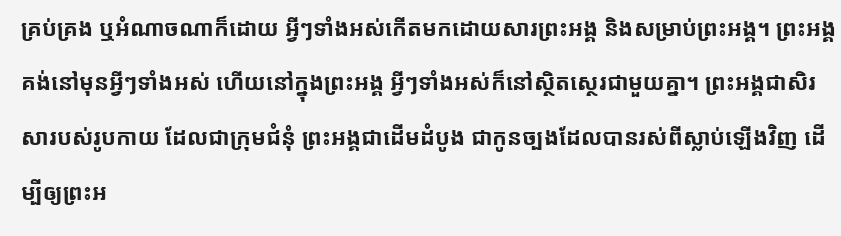គ្រប់គ្រង ឬអំណាចណាក៏ដោយ អ្វីៗទាំងអស់កើតមកដោយសារព្រះអង្គ និងសម្រាប់ព្រះអង្គ។ ព្រះអង្គគង់នៅមុនអ្វីៗទាំងអស់ ហើយនៅក្នុងព្រះអង្គ អ្វីៗទាំងអស់ក៏នៅស្ថិតស្ថេរជាមួយគ្នា។ ព្រះអង្គជាសិរសារបស់រូបកាយ ដែលជាក្រុមជំនុំ ព្រះអង្គជាដើមដំបូង ជាកូនច្បងដែលបានរស់ពីស្លាប់ឡើងវិញ ដើម្បីឲ្យព្រះអ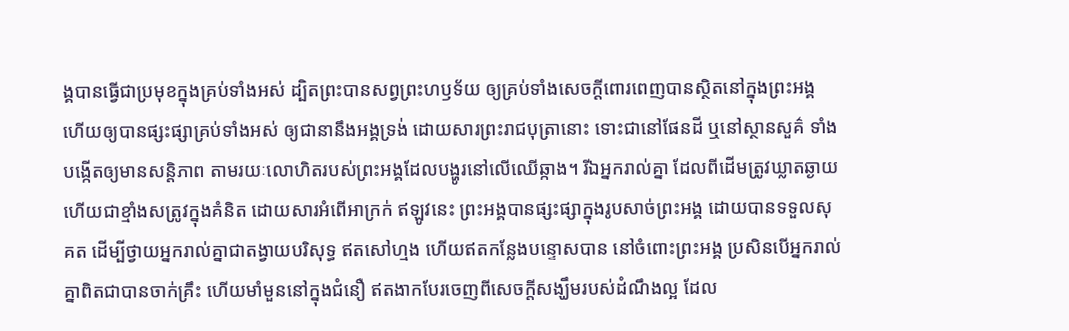ង្គបានធ្វើជាប្រមុខក្នុងគ្រប់ទាំងអស់ ដ្បិតព្រះបានសព្វព្រះហឫទ័យ ឲ្យគ្រប់ទាំងសេចក្តីពោរពេញបានស្ថិតនៅក្នុងព្រះអង្គ ហើយឲ្យបានផ្សះផ្សាគ្រប់ទាំងអស់ ឲ្យជានានឹងអង្គទ្រង់ ដោយសារព្រះរាជបុត្រានោះ ទោះជានៅផែនដី ឬនៅស្ថានសួគ៌ ទាំងបង្កើតឲ្យមានសន្ដិភាព តាមរយៈលោហិតរបស់ព្រះអង្គដែលបង្ហូរនៅលើឈើឆ្កាង។ រីឯអ្នករាល់គ្នា ដែលពីដើមត្រូវឃ្លាតឆ្ងាយ ហើយជាខ្មាំងសត្រូវក្នុងគំនិត ដោយសារអំពើអាក្រក់ ឥឡូវនេះ ព្រះអង្គបានផ្សះផ្សាក្នុងរូបសាច់ព្រះអង្គ ដោយបានទទួលសុគត ដើម្បីថ្វាយអ្នករាល់គ្នាជាតង្វាយបរិសុទ្ធ ឥតសៅហ្មង ហើយឥតកន្លែងបន្ទោសបាន នៅចំពោះព្រះអង្គ ប្រសិនបើអ្នករាល់គ្នាពិតជាបានចាក់គ្រឹះ ហើយមាំមួននៅក្នុងជំនឿ ឥតងាកបែរចេញពីសេចក្តីសង្ឃឹមរបស់ដំណឹងល្អ ដែល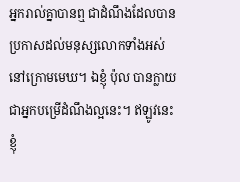អ្នករាល់គ្នាបានឮ ជាដំណឹងដែលបានប្រកាសដល់មនុស្សលោកទាំងអស់នៅក្រោមមេឃ។ ឯខ្ញុំ ប៉ុល បានក្លាយជាអ្នកបម្រើដំណឹងល្អនេះ។ ឥឡូវនេះ ខ្ញុំ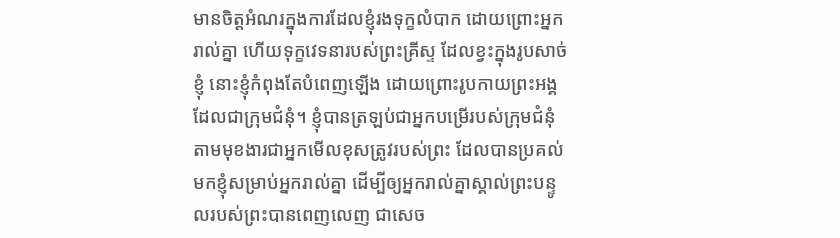មានចិត្តអំណរក្នុងការដែលខ្ញុំរងទុក្ខលំបាក ដោយព្រោះអ្នករាល់គ្នា ហើយទុក្ខវេទនារបស់ព្រះគ្រីស្ទ ដែលខ្វះក្នុងរូបសាច់ខ្ញុំ នោះខ្ញុំកំពុងតែបំពេញឡើង ដោយព្រោះរូបកាយព្រះអង្គ ដែលជាក្រុមជំនុំ។ ខ្ញុំបានត្រឡប់ជាអ្នកបម្រើរបស់ក្រុមជំនុំ តាមមុខងារជាអ្នកមើលខុសត្រូវរបស់ព្រះ ដែលបានប្រគល់មកខ្ញុំសម្រាប់អ្នករាល់គ្នា ដើម្បីឲ្យអ្នករាល់គ្នាស្គាល់ព្រះបន្ទូលរបស់ព្រះបានពេញលេញ ជាសេច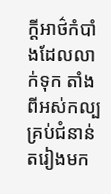ក្តីអាថ៌កំបាំងដែលលាក់ទុក តាំងពីអស់កល្ប គ្រប់ជំនាន់តរៀងមក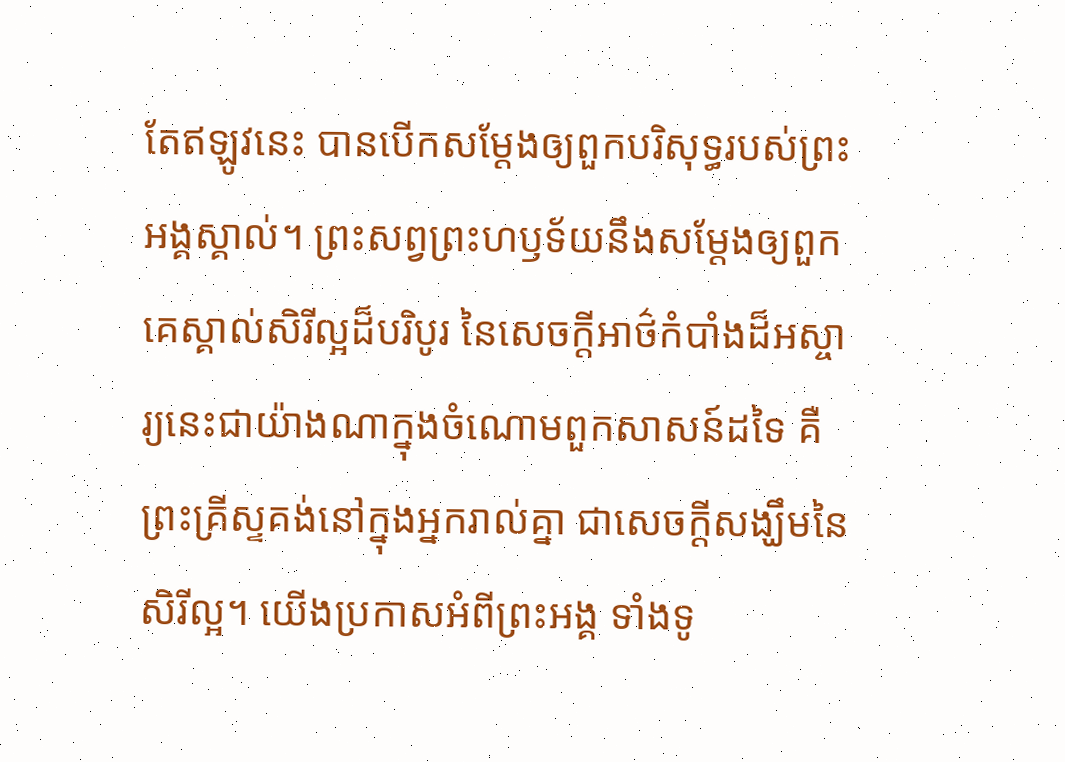តែឥឡូវនេះ បានបើកសម្ដែងឲ្យពួកបរិសុទ្ធរបស់ព្រះអង្គស្គាល់។ ព្រះសព្វព្រះហឫទ័យនឹងសម្ដែងឲ្យពួកគេស្គាល់សិរីល្អដ៏បរិបូរ នៃសេចក្តីអាថ៌កំបាំងដ៏អស្ចារ្យនេះជាយ៉ាងណាក្នុងចំណោមពួកសាសន៍ដទៃ គឺព្រះគ្រីស្ទគង់នៅក្នុងអ្នករាល់គ្នា ជាសេចក្ដីសង្ឃឹមនៃសិរីល្អ។ យើងប្រកាសអំពីព្រះអង្គ ទាំងទូ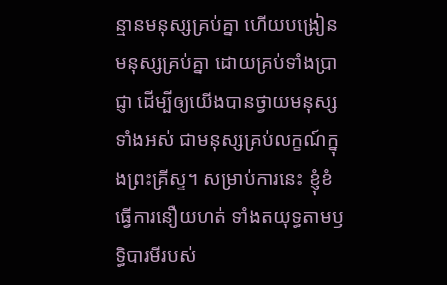ន្មានមនុស្សគ្រប់គ្នា ហើយបង្រៀនមនុស្សគ្រប់គ្នា ដោយគ្រប់ទាំងប្រាជ្ញា ដើម្បីឲ្យយើងបានថ្វាយមនុស្សទាំងអស់ ជាមនុស្សគ្រប់លក្ខណ៍ក្នុងព្រះគ្រីស្ទ។ សម្រាប់ការនេះ ខ្ញុំខំធ្វើការនឿយហត់ ទាំងតយុទ្ធតាមឫទ្ធិបារមីរបស់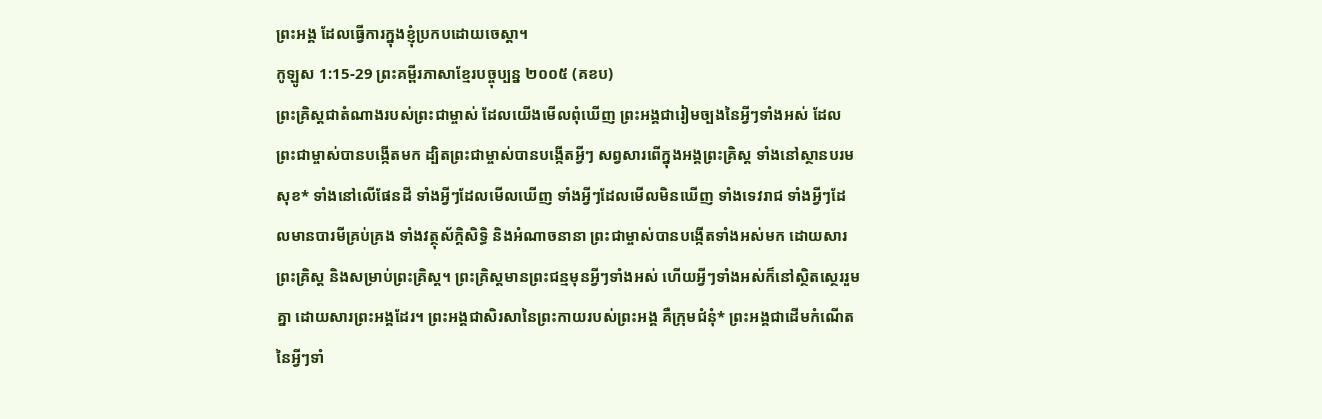ព្រះអង្គ ដែលធ្វើការក្នុងខ្ញុំប្រកបដោយចេស្ដា។
កូឡូស 1:15-29 ព្រះគម្ពីរភាសាខ្មែរបច្ចុប្បន្ន ២០០៥ (គខប)
ព្រះគ្រិស្តជាតំណាងរបស់ព្រះជាម្ចាស់ ដែលយើងមើលពុំឃើញ ព្រះអង្គជារៀមច្បងនៃអ្វីៗទាំងអស់ ដែលព្រះជាម្ចាស់បានបង្កើតមក ដ្បិតព្រះជាម្ចាស់បានបង្កើតអ្វីៗ សព្វសារពើក្នុងអង្គព្រះគ្រិស្ត ទាំងនៅស្ថានបរមសុខ* ទាំងនៅលើផែនដី ទាំងអ្វីៗដែលមើលឃើញ ទាំងអ្វីៗដែលមើលមិនឃើញ ទាំងទេវរាជ ទាំងអ្វីៗដែលមានបារមីគ្រប់គ្រង ទាំងវត្ថុស័ក្តិសិទ្ធិ និងអំណាចនានា ព្រះជាម្ចាស់បានបង្កើតទាំងអស់មក ដោយសារព្រះគ្រិស្ត និងសម្រាប់ព្រះគ្រិស្ត។ ព្រះគ្រិស្តមានព្រះជន្មមុនអ្វីៗទាំងអស់ ហើយអ្វីៗទាំងអស់ក៏នៅស្ថិតស្ថេររួមគ្នា ដោយសារព្រះអង្គដែរ។ ព្រះអង្គជាសិរសានៃព្រះកាយរបស់ព្រះអង្គ គឺក្រុមជំនុំ* ព្រះអង្គជាដើមកំណើតនៃអ្វីៗទាំ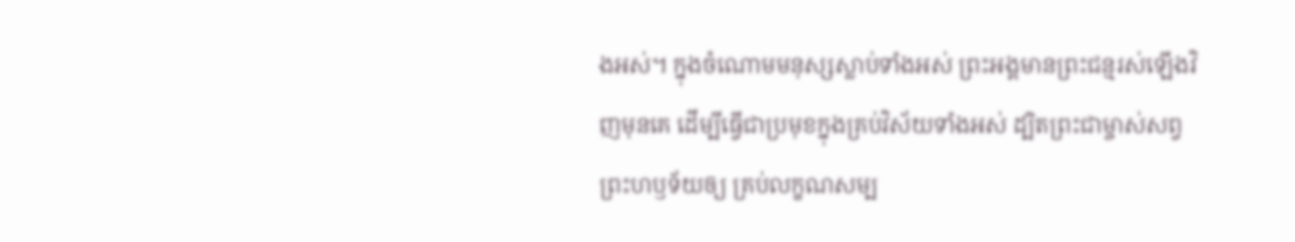ងអស់។ ក្នុងចំណោមមនុស្សស្លាប់ទាំងអស់ ព្រះអង្គមានព្រះជន្មរស់ឡើងវិញមុនគេ ដើម្បីធ្វើជាប្រមុខក្នុងគ្រប់វិស័យទាំងអស់ ដ្បិតព្រះជាម្ចាស់សព្វព្រះហឫទ័យឲ្យ គ្រប់លក្ខណសម្ប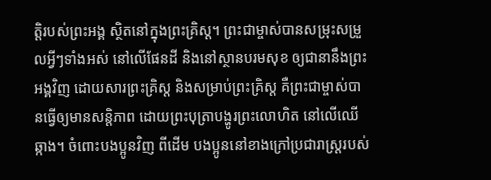ត្តិរបស់ព្រះអង្គ ស្ថិតនៅក្នុងព្រះគ្រិស្ត។ ព្រះជាម្ចាស់បានសម្រុះសម្រួលអ្វីៗទាំងអស់ នៅលើផែនដី និងនៅស្ថានបរមសុខ ឲ្យជានានឹងព្រះអង្គវិញ ដោយសារព្រះគ្រិស្ត និងសម្រាប់ព្រះគ្រិស្ត គឺព្រះជាម្ចាស់បានធ្វើឲ្យមានសន្តិភាព ដោយព្រះបុត្រាបង្ហូរព្រះលោហិត នៅលើឈើឆ្កាង។ ចំពោះបងប្អូនវិញ ពីដើម បងប្អូននៅខាងក្រៅប្រជារាស្ដ្ររបស់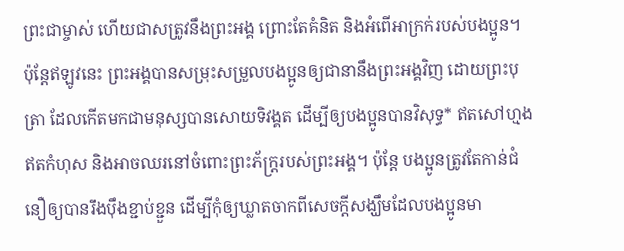ព្រះជាម្ចាស់ ហើយជាសត្រូវនឹងព្រះអង្គ ព្រោះតែគំនិត និងអំពើអាក្រក់របស់បងប្អូន។ ប៉ុន្តែឥឡូវនេះ ព្រះអង្គបានសម្រុះសម្រួលបងប្អូនឲ្យជានានឹងព្រះអង្គវិញ ដោយព្រះបុត្រា ដែលកើតមកជាមនុស្សបានសោយទិវង្គត ដើម្បីឲ្យបងប្អូនបានវិសុទ្ធ* ឥតសៅហ្មង ឥតកំហុស និងអាចឈរនៅចំពោះព្រះភ័ក្ត្ររបស់ព្រះអង្គ។ ប៉ុន្តែ បងប្អូនត្រូវតែកាន់ជំនឿឲ្យបានរឹងប៉ឹងខ្ជាប់ខ្ជួន ដើម្បីកុំឲ្យឃ្លាតចាកពីសេចក្ដីសង្ឃឹមដែលបងប្អូនមា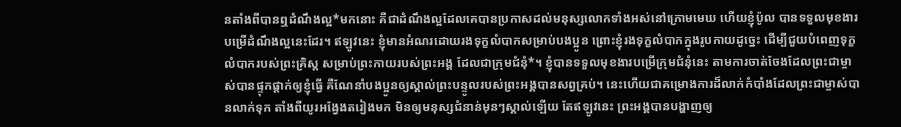នតាំងពីបានឮដំណឹងល្អ*មកនោះ គឺជាដំណឹងល្អដែលគេបានប្រកាសដល់មនុស្សលោកទាំងអស់នៅក្រោមមេឃ ហើយខ្ញុំប៉ូល បានទទួលមុខងារបម្រើដំណឹងល្អនេះដែរ។ ឥឡូវនេះ ខ្ញុំមានអំណរដោយរងទុក្ខលំបាកសម្រាប់បងប្អូន ព្រោះខ្ញុំរងទុក្ខលំបាកក្នុងរូបកាយដូច្នេះ ដើម្បីជួយបំពេញទុក្ខលំបាករបស់ព្រះគ្រិស្ត សម្រាប់ព្រះកាយរបស់ព្រះអង្គ ដែលជាក្រុមជំនុំ*។ ខ្ញុំបានទទួលមុខងារបម្រើក្រុមជំនុំនេះ តាមការចាត់ចែងដែលព្រះជាម្ចាស់បានផ្ទុកផ្ដាក់ឲ្យខ្ញុំធ្វើ គឺណែនាំបងប្អូនឲ្យស្គាល់ព្រះបន្ទូលរបស់ព្រះអង្គបានសព្វគ្រប់។ នេះហើយជាគម្រោងការដ៏លាក់កំបាំងដែលព្រះជាម្ចាស់បានលាក់ទុក តាំងពីយូរអង្វែងតរៀងមក មិនឲ្យមនុស្សជំនាន់មុនៗស្គាល់ឡើយ តែឥឡូវនេះ ព្រះអង្គបានបង្ហាញឲ្យ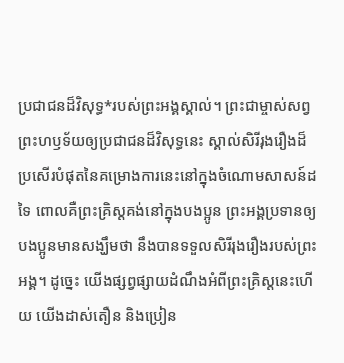ប្រជាជនដ៏វិសុទ្ធ*របស់ព្រះអង្គស្គាល់។ ព្រះជាម្ចាស់សព្វព្រះហឫទ័យឲ្យប្រជាជនដ៏វិសុទ្ធនេះ ស្គាល់សិរីរុងរឿងដ៏ប្រសើរបំផុតនៃគម្រោងការនេះនៅក្នុងចំណោមសាសន៍ដទៃ ពោលគឺព្រះគ្រិស្តគង់នៅក្នុងបងប្អូន ព្រះអង្គប្រទានឲ្យបងប្អូនមានសង្ឃឹមថា នឹងបានទទួលសិរីរុងរឿងរបស់ព្រះអង្គ។ ដូច្នេះ យើងផ្សព្វផ្សាយដំណឹងអំពីព្រះគ្រិស្តនេះហើយ យើងដាស់តឿន និងប្រៀន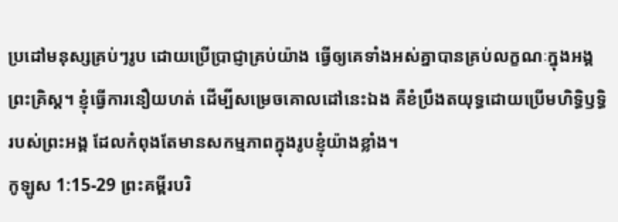ប្រដៅមនុស្សគ្រប់ៗរូប ដោយប្រើប្រាជ្ញាគ្រប់យ៉ាង ធ្វើឲ្យគេទាំងអស់គ្នាបានគ្រប់លក្ខណៈក្នុងអង្គព្រះគ្រិស្ត។ ខ្ញុំធ្វើការនឿយហត់ ដើម្បីសម្រេចគោលដៅនេះឯង គឺខំប្រឹងតយុទ្ធដោយប្រើមហិទ្ធិឫទ្ធិរបស់ព្រះអង្គ ដែលកំពុងតែមានសកម្មភាពក្នុងរូបខ្ញុំយ៉ាងខ្លាំង។
កូឡូស 1:15-29 ព្រះគម្ពីរបរិ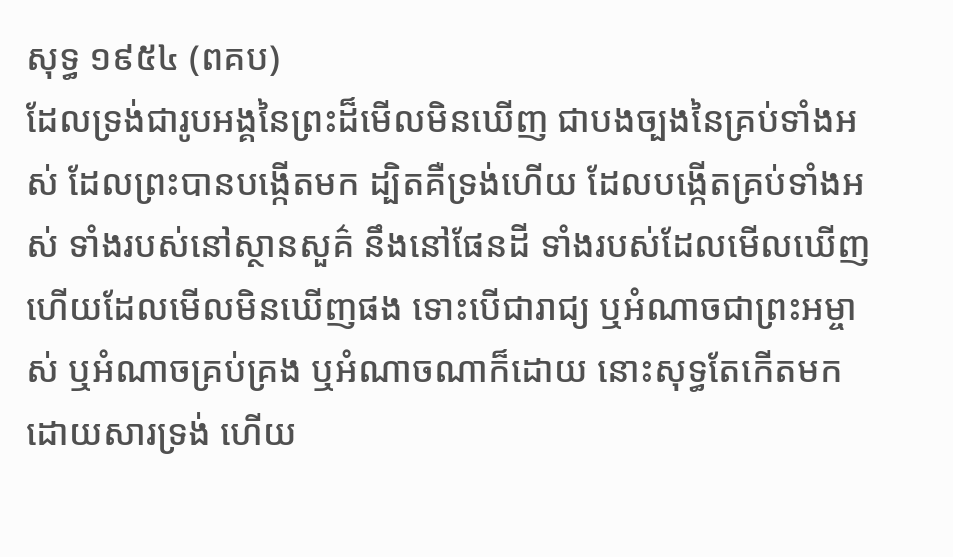សុទ្ធ ១៩៥៤ (ពគប)
ដែលទ្រង់ជារូបអង្គនៃព្រះដ៏មើលមិនឃើញ ជាបងច្បងនៃគ្រប់ទាំងអស់ ដែលព្រះបានបង្កើតមក ដ្បិតគឺទ្រង់ហើយ ដែលបង្កើតគ្រប់ទាំងអស់ ទាំងរបស់នៅស្ថានសួគ៌ នឹងនៅផែនដី ទាំងរបស់ដែលមើលឃើញ ហើយដែលមើលមិនឃើញផង ទោះបើជារាជ្យ ឬអំណាចជាព្រះអម្ចាស់ ឬអំណាចគ្រប់គ្រង ឬអំណាចណាក៏ដោយ នោះសុទ្ធតែកើតមកដោយសារទ្រង់ ហើយ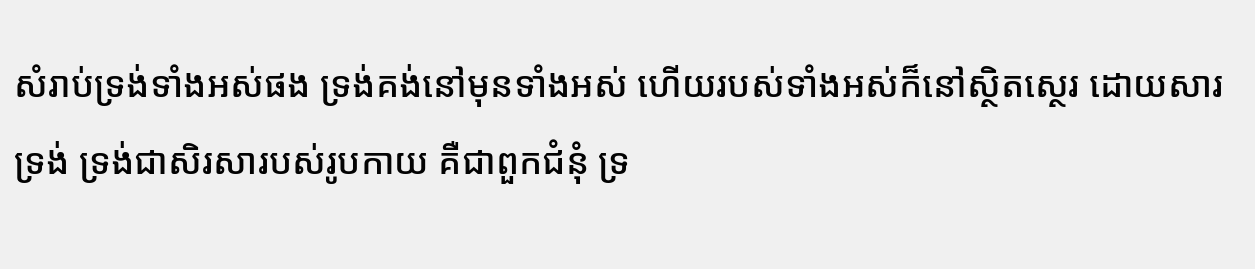សំរាប់ទ្រង់ទាំងអស់ផង ទ្រង់គង់នៅមុនទាំងអស់ ហើយរបស់ទាំងអស់ក៏នៅស្ថិតស្ថេរ ដោយសារទ្រង់ ទ្រង់ជាសិរសារបស់រូបកាយ គឺជាពួកជំនុំ ទ្រ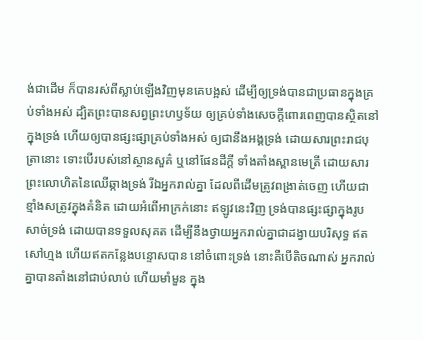ង់ជាដើម ក៏បានរស់ពីស្លាប់ឡើងវិញមុនគេបង្អស់ ដើម្បីឲ្យទ្រង់បានជាប្រធានក្នុងគ្រប់ទាំងអស់ ដ្បិតព្រះបានសព្វព្រះហឫទ័យ ឲ្យគ្រប់ទាំងសេចក្ដីពោរពេញបានស្ថិតនៅក្នុងទ្រង់ ហើយឲ្យបានផ្សះផ្សាគ្រប់ទាំងអស់ ឲ្យជានឹងអង្គទ្រង់ ដោយសារព្រះរាជបុត្រានោះ ទោះបើរបស់នៅស្ថានសួគ៌ ឬនៅផែនដីក្តី ទាំងតាំងស្ពានមេត្រី ដោយសារព្រះលោហិតនៃឈើឆ្កាងទ្រង់ រីឯអ្នករាល់គ្នា ដែលពីដើមត្រូវពង្រាត់ចេញ ហើយជាខ្មាំងសត្រូវក្នុងគំនិត ដោយអំពើអាក្រក់នោះ ឥឡូវនេះវិញ ទ្រង់បានផ្សះផ្សាក្នុងរូបសាច់ទ្រង់ ដោយបានទទួលសុគត ដើម្បីនឹងថ្វាយអ្នករាល់គ្នាជាដង្វាយបរិសុទ្ធ ឥតសៅហ្មង ហើយឥតកន្លែងបន្ទោសបាន នៅចំពោះទ្រង់ នោះគឺបើតិចណាស់ អ្នករាល់គ្នាបានតាំងនៅជាប់លាប់ ហើយមាំមួន ក្នុង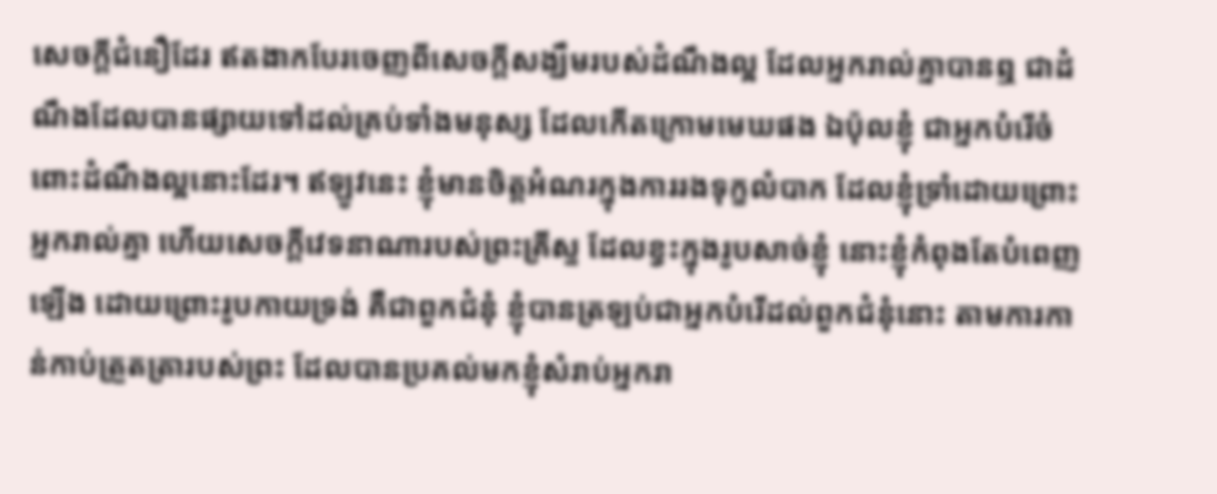សេចក្ដីជំនឿដែរ ឥតងាកបែរចេញពីសេចក្ដីសង្ឃឹមរបស់ដំណឹងល្អ ដែលអ្នករាល់គ្នាបានឮ ជាដំណឹងដែលបានផ្សាយទៅដល់គ្រប់ទាំងមនុស្ស ដែលកើតក្រោមមេឃផង ឯប៉ុលខ្ញុំ ជាអ្នកបំរើចំពោះដំណឹងល្អនោះដែរ។ ឥឡូវនេះ ខ្ញុំមានចិត្តអំណរក្នុងការរងទុក្ខលំបាក ដែលខ្ញុំទ្រាំដោយព្រោះអ្នករាល់គ្នា ហើយសេចក្ដីវេទនាណារបស់ព្រះគ្រីស្ទ ដែលខ្វះក្នុងរូបសាច់ខ្ញុំ នោះខ្ញុំកំពុងតែបំពេញឡើង ដោយព្រោះរូបកាយទ្រង់ គឺជាពួកជំនុំ ខ្ញុំបានត្រឡប់ជាអ្នកបំរើដល់ពួកជំនុំនោះ តាមការកាន់កាប់ត្រួតត្រារបស់ព្រះ ដែលបានប្រគល់មកខ្ញុំសំរាប់អ្នករា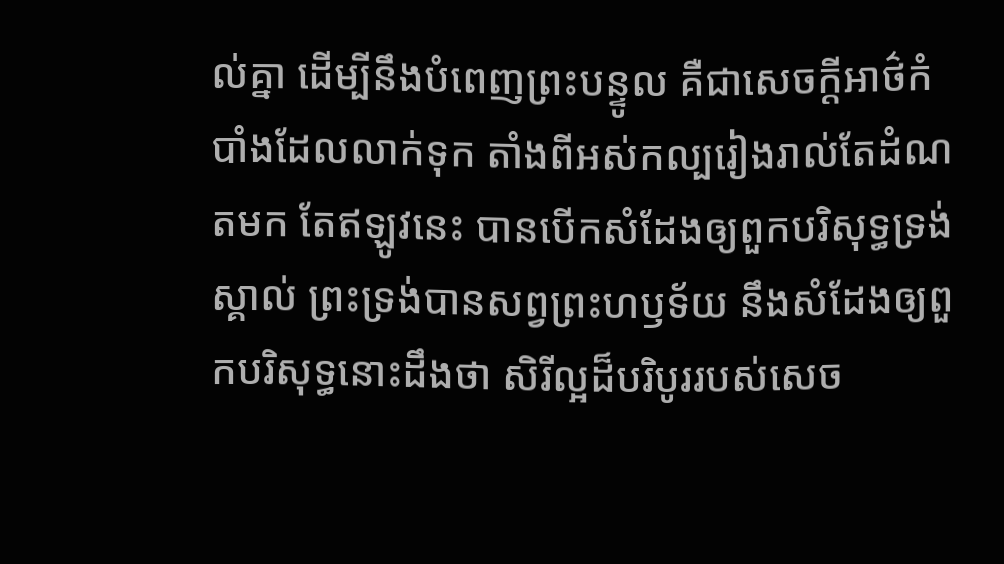ល់គ្នា ដើម្បីនឹងបំពេញព្រះបន្ទូល គឺជាសេចក្ដីអាថ៌កំបាំងដែលលាក់ទុក តាំងពីអស់កល្បរៀងរាល់តែដំណតមក តែឥឡូវនេះ បានបើកសំដែងឲ្យពួកបរិសុទ្ធទ្រង់ស្គាល់ ព្រះទ្រង់បានសព្វព្រះហឫទ័យ នឹងសំដែងឲ្យពួកបរិសុទ្ធនោះដឹងថា សិរីល្អដ៏បរិបូររបស់សេច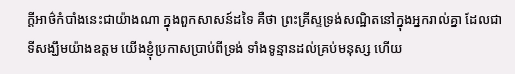ក្ដីអាថ៌កំបាំងនេះជាយ៉ាងណា ក្នុងពួកសាសន៍ដទៃ គឺថា ព្រះគ្រីស្ទទ្រង់សណ្ឋិតនៅក្នុងអ្នករាល់គ្នា ដែលជាទីសង្ឃឹមយ៉ាងឧត្តម យើងខ្ញុំប្រកាសប្រាប់ពីទ្រង់ ទាំងទូន្មានដល់គ្រប់មនុស្ស ហើយ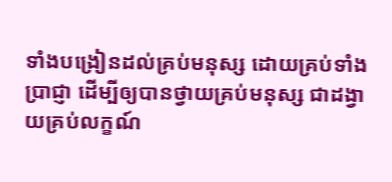ទាំងបង្រៀនដល់គ្រប់មនុស្ស ដោយគ្រប់ទាំងប្រាជ្ញា ដើម្បីឲ្យបានថ្វាយគ្រប់មនុស្ស ជាដង្វាយគ្រប់លក្ខណ៍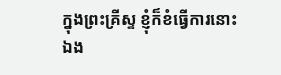ក្នុងព្រះគ្រីស្ទ ខ្ញុំក៏ខំធ្វើការនោះឯង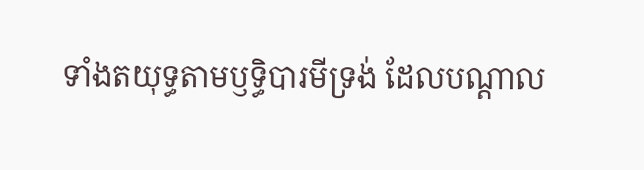ទាំងតយុទ្ធតាមឫទ្ធិបារមីទ្រង់ ដែលបណ្តាល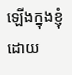ឡើងក្នុងខ្ញុំដោយ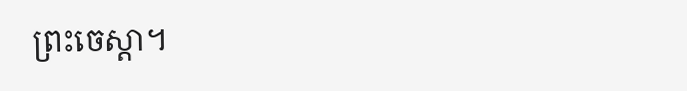ព្រះចេស្តា។